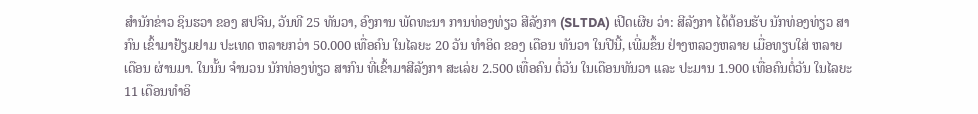ສຳນັກຂ່າວ ຊິນຮວາ ຂອງ ສປຈີນ, ວັນທີ 25 ທັນວາ, ອົງການ ພັດທະນາ ການທ່ອງທ່ຽວ ສີລັງກາ (SLTDA) ເປີດເຜີຍ ວ່າ: ສີລັງກາ ໄດ້ຕ້ອນຮັບ ນັກທ່ອງທ່ຽວ ສາກົນ ເຂົ້າມາຢ້ຽມຢາມ ປະເທດ ຫລາຍກວ່າ 50.000 ເທື່ອຄົນ ໃນໄລຍະ 20 ວັນ ທຳອິດ ຂອງ ເດືອນ ທັນວາ ໃນປີນີ້, ເພີ່ມຂຶ້ນ ຢ່າງຫລວງຫລາຍ ເມື່ອທຽບໃສ່ ຫລາຍເດືອນ ຜ່ານມາ. ໃນນັ້ນ ຈຳນວນ ນັກທ່ອງທ່ຽວ ສາກົນ ທີ່ເຂົ້າມາສີລັງກາ ສະເລ່ຍ 2.500 ເທື່ອຄົນ ຕໍ່ວັນ ໃນເດືອນທັນວາ ແລະ ປະມານ 1.900 ເທື່ອຄົນຕໍ່ວັນ ໃນໄລຍະ 11 ເດືອນທຳອິ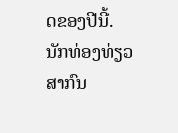ດຂອງປີນີ້.
ນັກທ່ອງທ່ຽວສາກົນ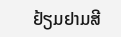ຢ້ຽມຢາມສີ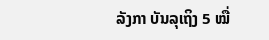ລັງກາ ບັນລຸເຖິງ 5 ໝື່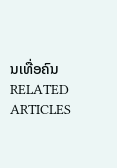ນເທື່ອຄົນ
RELATED ARTICLES